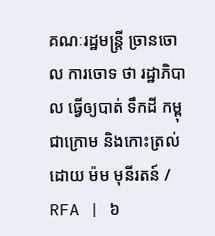គណៈរដ្ឋមន្ត្រី ច្រានចោល ការចោទ ថា រដ្ឋាភិបាល ធ្វើឲ្យបាត់ ទឹកដី កម្ពុជាក្រោម និងកោះត្រល់
ដោយ ម៉ម មុនីរតន៍ / RFA | ៦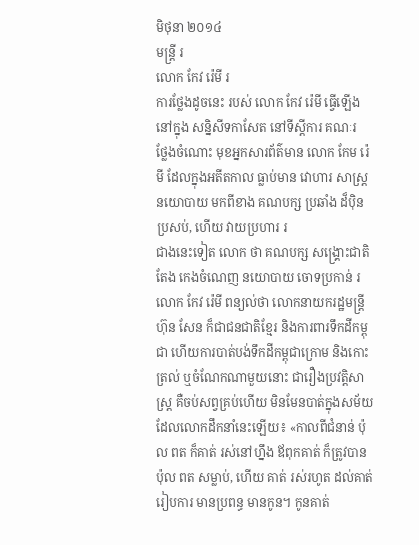មិថុនា ២០១៤
មន្ត្រី រ
លោក កែវ រ៉េមី រ
ការថ្លែងដូចនេះ របស់ លោក កែវ រ៉េមី ធ្វើឡើង នៅក្នុង សន្និសីទកាសែត នៅទីស្ដីការ គណៈរ
ថ្លែងចំណោះ មុខអ្នកសារព័ត៌មាន លោក កែម រ៉េមី ដែលក្នុងអតីតកាល ធ្លាប់មាន វោហារ សាស្ត្រនយោបាយ មកពីខាង គណបក្ស ប្រឆាំង ដ៏ប៉ិនប្រសប់, ហើយ វាយប្រហារ រ
ជាងនេះទៀត លោក ថា គណបក្ស សង្គ្រោះជាតិ តែង កេងចំណេញ នយោបាយ ចោទប្រកាន់ រ
លោក កែវ រ៉េមី ពន្យល់ថា លោកនាយករដ្ឋមន្ត្រី ហ៊ុន សែន ក៏ជាជនជាតិខ្មែរ និងការពារទឹកដីកម្ពុជា ហើយការបាត់បង់ទឹកដីកម្ពុជាក្រោម និងកោះត្រល់ ឬចំណែកណាមួយនោះ ជារឿងប្រវត្តិសាស្ត្រ គឺចប់សព្វគ្រប់ហើយ មិនមែនបាត់ក្នុងសម័យដែលលោកដឹកនាំនេះឡើយ៖ «កាលពីជំនាន់ ប៉ុល ពត ក៏គាត់ រស់នៅហ្នឹង ឪពុកគាត់ ក៏ត្រូវបាន ប៉ុល ពត សម្លាប់, ហើយ គាត់ រស់រហូត ដល់គាត់ រៀបការ មានប្រពន្ធ មានកូន។ កូនគាត់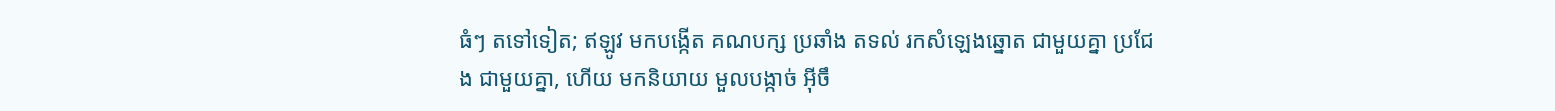ធំៗ តទៅទៀត; ឥឡូវ មកបង្កើត គណបក្ស ប្រឆាំង តទល់ រកសំឡេងឆ្នោត ជាមួយគ្នា ប្រជែង ជាមួយគ្នា, ហើយ មកនិយាយ មួលបង្កាច់ អ៊ីចឹ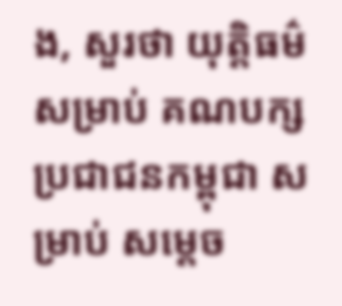ង, សួរថា យុត្តិធម៌ សម្រាប់ គណបក្ស ប្រជាជនកម្ពុជា សម្រាប់ សម្ដេច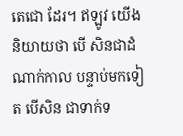តេជោ ដែរ។ ឥឡូវ យើង និយាយថា បើ សិនជាដំណាក់កាល បន្ទាប់មកទៀត បើសិន ជាទាក់ទ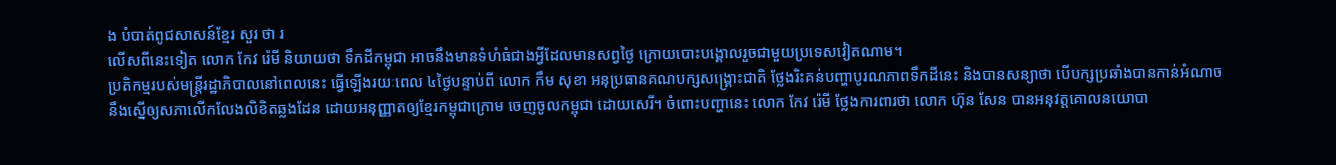ង បំបាត់ពូជសាសន៍ខ្មែរ សួរ ថា រ
លើសពីនេះទៀត លោក កែវ រ៉េមី និយាយថា ទឹកដីកម្ពុជា អាចនឹងមានទំហំធំជាងអ្វីដែលមានសព្វថ្ងៃ ក្រោយបោះបង្គោលរួចជាមួយប្រទេសវៀតណាម។
ប្រតិកម្មរបស់មន្ត្រីរដ្ឋាភិបាលនៅពេលនេះ ធ្វើឡើងរយៈពេល ៤ថ្ងៃបន្ទាប់ពី លោក កឹម សុខា អនុប្រធានគណបក្សសង្គ្រោះជាតិ ថ្លែងរិះគន់បញ្ហាបូរណភាពទឹកដីនេះ និងបានសន្យាថា បើបក្សប្រឆាំងបានកាន់អំណាច នឹងស្នើឲ្យសភាលើកលែងលិខិតឆ្លងដែន ដោយអនុញ្ញាតឲ្យខ្មែរកម្ពុជាក្រោម ចេញចូលកម្ពុជា ដោយសេរី។ ចំពោះបញ្ហានេះ លោក កែវ រ៉េមី ថ្លែងការពារថា លោក ហ៊ុន សែន បានអនុវត្តគោលនយោបា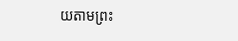យតាមព្រះ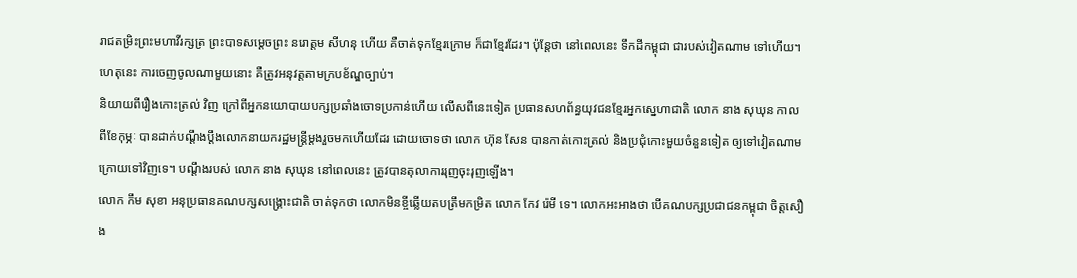រាជតម្រិះព្រះមហាវីរក្សត្រ ព្រះបាទសម្ដេចព្រះ នរោត្តម សីហនុ ហើយ គឺចាត់ទុកខ្មែរក្រោម ក៏ជាខ្មែរដែរ។ ប៉ុន្តែថា នៅពេលនេះ ទឹកដីកម្ពុជា ជារបស់វៀតណាម ទៅហើយ។ ហេតុនេះ ការចេញចូលណាមួយនោះ គឺត្រូវអនុវត្តតាមក្របខ័ណ្ឌច្បាប់។
និយាយពីរឿងកោះត្រល់ វិញ ក្រៅពីអ្នកនយោបាយបក្សប្រឆាំងចោទប្រកាន់ហើយ លើសពីនេះទៀត ប្រធានសហព័ន្ធយុវជនខ្មែរអ្នកស្នេហាជាតិ លោក នាង សុឃុន កាលពីខែកុម្ភៈ បានដាក់បណ្ដឹងប្ដឹងលោកនាយករដ្ឋមន្ត្រីម្ដងរួចមកហើយដែរ ដោយចោទថា លោក ហ៊ុន សែន បានកាត់កោះត្រល់ និងប្រជុំកោះមួយចំនួនទៀត ឲ្យទៅវៀតណាម ក្រោយទៅវិញទេ។ បណ្ដឹងរបស់ លោក នាង សុឃុន នៅពេលនេះ ត្រូវបានតុលាការរុញចុះរុញឡើង។
លោក កឹម សុខា អនុប្រធានគណបក្សសង្គ្រោះជាតិ ចាត់ទុកថា លោកមិនខ្ចីឆ្លើយតបត្រឹមកម្រិត លោក កែវ រ៉េមី ទេ។ លោកអះអាងថា បើគណបក្សប្រជាជនកម្ពុជា ចិត្តសឿង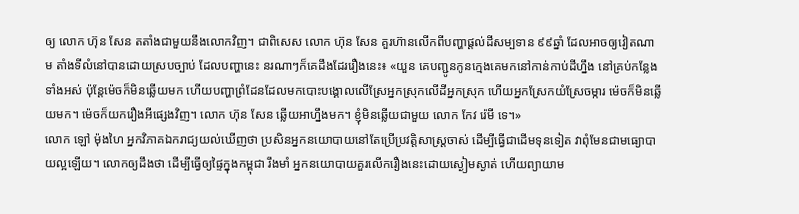ឲ្យ លោក ហ៊ុន សែន តតាំងជាមួយនឹងលោកវិញ។ ជាពិសេស លោក ហ៊ុន សែន គួរហ៊ានលើកពីបញ្ហាផ្ដល់ដីសម្បទាន ៩៩ឆ្នាំ ដែលអាចឲ្យវៀតណាម តាំងទីលំនៅបានដោយស្របច្បាប់ ដែលបញ្ហានេះ នរណាៗក៏គេដឹងដែររឿងនេះ៖ «យួន គេបញ្ជូនកូនក្មេងគេមកនៅកាន់កាប់ដីហ្នឹង នៅគ្រប់កន្លែងទាំងអស់ ប៉ុន្តែម៉េចក៏មិនឆ្លើយមក ហើយបញ្ហាព្រំដែនដែលមកបោះបង្គោលលើស្រែអ្នកស្រុកលើដីអ្នកស្រុក ហើយអ្នកស្រែកយំស្រែចម្ការ ម៉េចក៏មិនឆ្លើយមក។ ម៉េចក៏យករឿងអីផ្សេងវិញ។ លោក ហ៊ុន សែន ឆ្លើយអាហ្នឹងមក។ ខ្ញុំមិនឆ្លើយជាមួយ លោក កែវ រ៉េមី ទេ។»
លោក ឡៅ ម៉ុងហៃ អ្នកវិភាគឯករាជ្យយល់ឃើញថា ប្រសិនអ្នកនយោបាយនៅតែប្រើប្រវត្តិសាស្ត្រចាស់ ដើម្បីធ្វើជាដើមទុនទៀត វាពុំមែនជាមធ្យោបាយល្អឡើយ។ លោកឲ្យដឹងថា ដើម្បីធ្វើឲ្យផ្ទៃក្នុងកម្ពុជា រឹងមាំ អ្នកនយោបាយគួរលើករឿងនេះដោយស្ងៀមស្ងាត់ ហើយព្យាយាម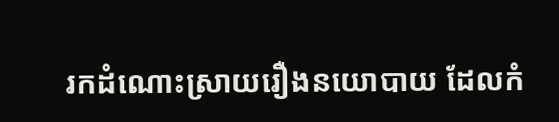រកដំណោះស្រាយរឿងនយោបាយ ដែលកំ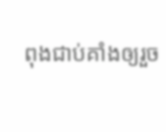ពុងជាប់គាំងឲ្យរួច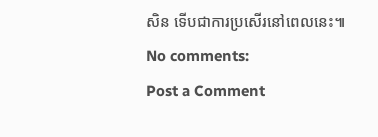សិន ទើបជាការប្រសើរនៅពេលនេះ៕
No comments:
Post a Comment